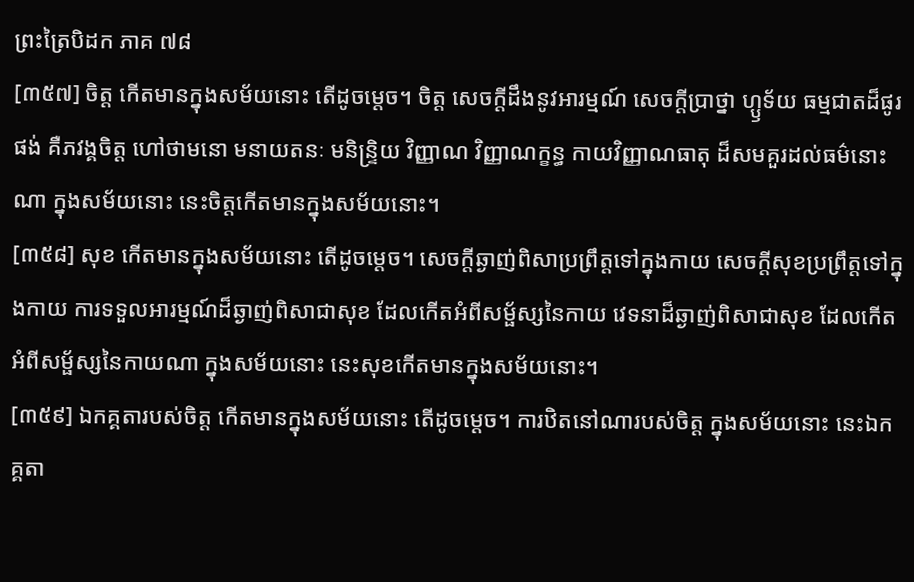ព្រះត្រៃបិដក ភាគ ៧៨
[៣៥៧] ចិត្ត កើតមានក្នុងសម័យនោះ តើដូចម្តេច។ ចិត្ត សេចក្តីដឹងនូវអារម្មណ៍ សេចក្តីប្រាថ្នា ហ្ឫទ័យ ធម្មជាតដ៏ផូរផង់ គឺភវង្គចិត្ត ហៅថាមនោ មនាយតនៈ មនិន្ទ្រិយ វិញ្ញាណ វិញ្ញាណក្ខន្ធ កាយវិញ្ញាណធាតុ ដ៏សមគួរដល់ធម៌នោះណា ក្នុងសម័យនោះ នេះចិត្តកើតមានក្នុងសម័យនោះ។
[៣៥៨] សុខ កើតមានក្នុងសម័យនោះ តើដូចម្តេច។ សេចក្តីឆ្ងាញ់ពិសាប្រព្រឹត្តទៅក្នុងកាយ សេចក្តីសុខប្រព្រឹត្តទៅក្នុងកាយ ការទទួលអារម្មណ៍ដ៏ឆ្ងាញ់ពិសាជាសុខ ដែលកើតអំពីសម្ផ័ស្សនៃកាយ វេទនាដ៏ឆ្ងាញ់ពិសាជាសុខ ដែលកើតអំពីសម្ផ័ស្សនៃកាយណា ក្នុងសម័យនោះ នេះសុខកើតមានក្នុងសម័យនោះ។
[៣៥៩] ឯកគ្គតារបស់ចិត្ត កើតមានក្នុងសម័យនោះ តើដូចម្តេច។ ការឋិតនៅណារបស់ចិត្ត ក្នុងសម័យនោះ នេះឯកគ្គតា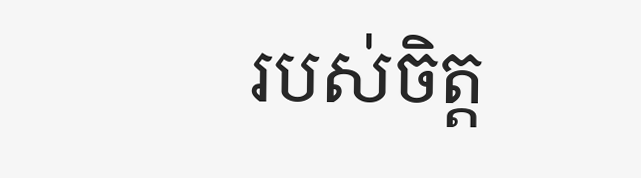របស់ចិត្ត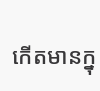កើតមានក្នុ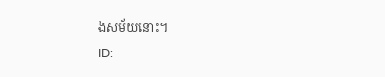ងសម័យនោះ។
ID: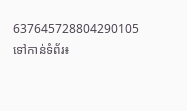637645728804290105
ទៅកាន់ទំព័រ៖